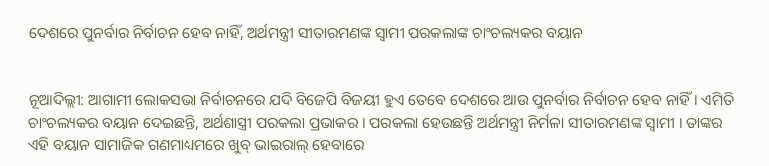ଦେଶରେ ପୁନର୍ବାର ନିର୍ବାଚନ ହେବ ନାହିଁ, ଅର୍ଥମନ୍ତ୍ରୀ ସୀତାରମଣଙ୍କ ସ୍ୱାମୀ ପରକଲାଙ୍କ ଚାଂଚଲ୍ୟକର ବୟାନ


ନୂଆଦିଲ୍ଲୀ: ଆଗାମୀ ଲୋକସଭା ନିର୍ବାଚନରେ ଯଦି ବିଜେପି ବିଜୟୀ ହୁଏ ତେବେ ଦେଶରେ ଆଉ ପୁନର୍ବାର ନିର୍ବାଚନ ହେବ ନାହିଁ । ଏମିତି ଚାଂଚଲ୍ୟକର ବୟାନ ଦେଇଛନ୍ତି, ଅର୍ଥଶାସ୍ତ୍ରୀ ପରକଲା ପ୍ରଭାକର । ପରକଲା ହେଉଛନ୍ତି ଅର୍ଥମନ୍ତ୍ରୀ ନିର୍ମଳା ସୀତାରମଣଙ୍କ ସ୍ୱାମୀ । ତାଙ୍କର ଏହି ବୟାନ ସାମାଜିକ ଗଣମାଧ୍ୟମରେ ଖୁବ୍ ଭାଇରାଲ୍ ହେବାରେ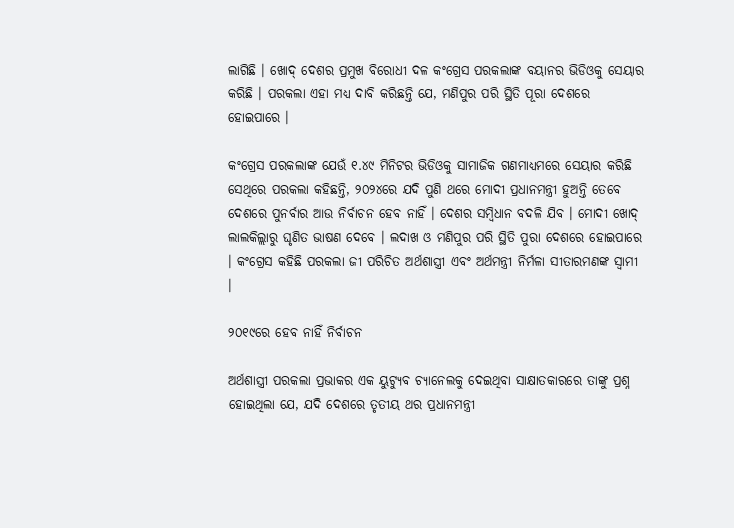ଲାଗିଛି । ଖୋଦ୍ ଦେଶର ପ୍ରମୁଖ ବିରୋଧୀ ଦଳ କଂଗ୍ରେସ ପରକଲାଙ୍କ ବୟାନର ଭିଡିଓକୁ ସେୟାର କରିଛି । ପରକଲା ଏହା ମଧ୍ୟ ଦାବି କରିଛନ୍ତି ଯେ, ମଣିପୁର ପରି ସ୍ଥିତି ପୂରା ଦେଶରେ ହୋଇପାରେ ।

କଂଗ୍ରେସ ପରକଲାଙ୍କ ଯେଉଁ ୧.୪୯ ମିନିଟର ଭିଡିଓକୁ ସାମାଜିକ ଗଣମାଧ୍ୟମରେ ସେୟାର କରିଛି ସେଥିରେ ପରକଲା କହିଛନ୍ତି, ୨୦୨୪ରେ ଯଦି ପୁଣି ଥରେ ମୋଦୀ ପ୍ରଧାନମନ୍ତ୍ରୀ ହୁଅନ୍ତି ତେବେ ଦେଶରେ ପୁନର୍ବାର ଆଉ ନିର୍ବାଚନ ହେବ ନାହିଁ । ଦେଶର ସମ୍ବିଧାନ ବଦଳି ଯିବ । ମୋଦୀ ଖୋଦ୍ ଲାଲକିଲ୍ଲାରୁ ଘୃଣିତ ଭାଷଣ ଦେବେ । ଲଦାଖ ଓ ମଣିପୁର ପରି ସ୍ଥିତି ପୁରା ଦେଶରେ ହୋଇପାରେ । କଂଗ୍ରେସ କହିଛି ପରକଲା ଜୀ ପରିଚିତ ଅର୍ଥଶାସ୍ତ୍ରୀ ଏବଂ ଅର୍ଥମନ୍ତ୍ରୀ ନିର୍ମଳା ସୀତାରମଣଙ୍କ ସ୍ୱାମୀ ।

୨୦୧୯ରେ ହେବ ନାହିଁ ନିର୍ବାଚନ

ଅର୍ଥଶାସ୍ତ୍ରୀ ପରକଲା ପ୍ରଭାକର ଏକ ୟୁଟ୍ୟୁବ ଚ୍ୟାନେଲକୁ ଦେଇଥିବା ସାକ୍ଷାତକାରରେ ତାଙ୍କୁ ପ୍ରଶ୍ନ ହୋଇଥିଲା ଯେ, ଯଦି ଦେଶରେ ତୃତୀୟ ଥର ପ୍ରଧାନମନ୍ତ୍ରୀ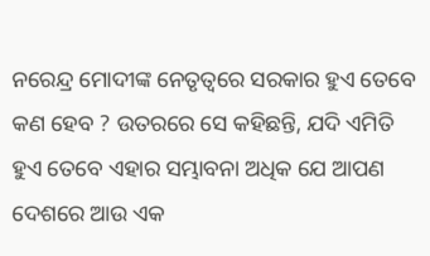ନରେନ୍ଦ୍ର ମୋଦୀଙ୍କ ନେତୃତ୍ୱରେ ସରକାର ହୁଏ ତେବେ କଣ ହେବ ? ଉତରରେ ସେ କହିଛନ୍ତି, ଯଦି ଏମିତି ହୁଏ ତେବେ ଏହାର ସମ୍ଭାବନା ଅଧିକ ଯେ ଆପଣ ଦେଶରେ ଆଉ ଏକ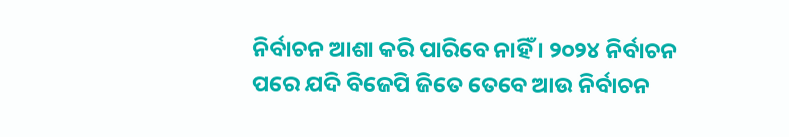ନିର୍ବାଚନ ଆଶା କରି ପାରିବେ ନାହିଁ । ୨୦୨୪ ନିର୍ବାଚନ ପରେ ଯଦି ବିଜେପି ଜିତେ ତେବେ ଆଉ ନିର୍ବାଚନ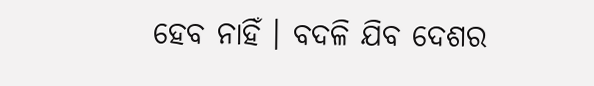ହେବ ନାହିଁ । ବଦଳି ଯିବ ଦେଶର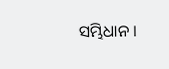ସମ୍ଭିଧାନ ।